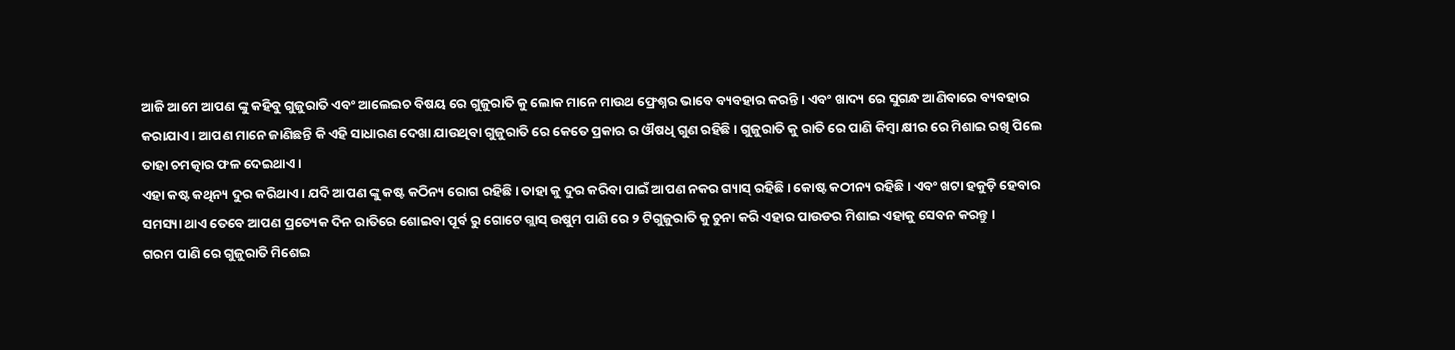ଆଜି ଆମେ ଆପଣ ଙ୍କୁ କହିବୁ ଗୁଜୁରାତି ଏବଂ ଆଲେଇଚ ବିଷୟ ରେ ଗୁଜୁରାତି କୁ ଲୋକ ମାନେ ମାଉଥ ଫ୍ରେଶ୍ନର ଭାବେ ବ୍ୟବହାର କରନ୍ତି । ଏବଂ ଖାଦ୍ୟ ରେ ସୁଗନ୍ଧ ଆଣିବାରେ ବ୍ୟବହାର କରାଯାଏ । ଆପଣ ମାନେ ଜାଣିଛନ୍ତି କି ଏହି ସାଧାରଣ ଦେଖା ଯାଉଥିବା ଗୁଜୁରାତି ରେ କେତେ ପ୍ରକାର ର ଔଷଧି ଗୁଣ ରହିଛି । ଗୁଜୁରାତି କୁ ରାତି ରେ ପାଣି କିମ୍ବା କ୍ଷୀର ରେ ମିଶାଇ ରଖି ପିଲେ ତାହା ଚମତ୍କାର ଫଳ ଦେଇଥାଏ ।
ଏହା କଷ୍ଟ କଥିନ୍ୟ ଦୁର କରିଥାଏ । ଯଦି ଆପଣ ଙ୍କୁ କଷ୍ଟ କଠିନ୍ୟ ରୋଗ ରହିଛି । ତାହା କୁ ଦୁର କରିବା ପାଇଁ ଆପଣ ନକର ଗ୍ୟାସ୍ ରହିଛି । କୋଷ୍ଟ କଠୀନ୍ୟ ରହିଛି । ଏବଂ ଖଟା ହକୁଡ଼ି ହେବାର ସମସ୍ୟା ଥାଏ ତେବେ ଆପଣ ପ୍ରତ୍ୟେକ ଦିନ ରାତିରେ ଶୋଇବା ପୂର୍ବ ରୁ ଗୋଟେ ଗ୍ଲାସ୍ ଉଷୁମ ପାଣି ରେ ୨ ଟିଗୁଜୁରାତି କୁ ଚୁନା କରି ଏହାର ପାଉଡର ମିଶାଇ ଏହାକୁ ସେବନ କରନ୍ତୁ ।
ଗରମ ପାଣି ରେ ଗୁଜୁରାତି ମିଶେଇ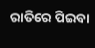ରାତିରେ ପିଇବା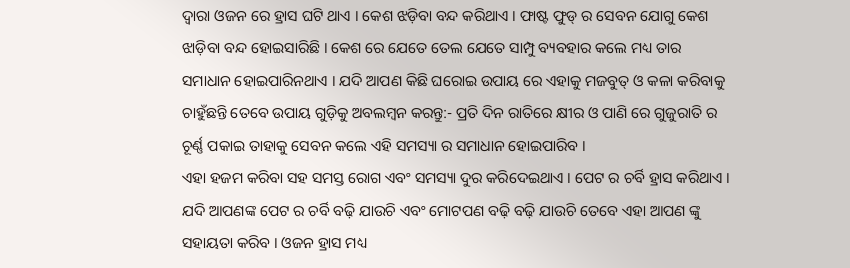ଦ୍ଵାରା ଓଜନ ରେ ହ୍ରାସ ଘଟି ଥାଏ । କେଶ ଝଡ଼ିବା ବନ୍ଦ କରିଥାଏ । ଫାଷ୍ଟ ଫୁଡ୍ ର ସେବନ ଯୋଗୁ କେଶ ଝାଡ଼ିବା ବନ୍ଦ ହୋଇସାରିଛି । କେଶ ରେ ଯେତେ ତେଲ ଯେତେ ସାମ୍ପୁ ବ୍ୟବହାର କଲେ ମଧ୍ୟ ତାର ସମାଧାନ ହୋଇପାରିନଥାଏ । ଯଦି ଆପଣ କିଛି ଘରୋଇ ଉପାୟ ରେ ଏହାକୁ ମଜବୁତ୍ ଓ କଳା କରିବାକୁ ଚାହୁଁଛନ୍ତି ତେବେ ଉପାୟ ଗୁଡ଼ିକୁ ଅବଲମ୍ବନ କରନ୍ତୁ:- ପ୍ରତି ଦିନ ରାତିରେ କ୍ଷୀର ଓ ପାଣି ରେ ଗୁଜୁରାତି ର ଚୂର୍ଣ୍ଣ ପକାଇ ତାହାକୁ ସେବନ କଲେ ଏହି ସମସ୍ୟା ର ସମାଧାନ ହୋଇପାରିବ ।
ଏହା ହଜମ କରିବା ସହ ସମସ୍ତ ରୋଗ ଏବଂ ସମସ୍ୟା ଦୁର କରିଦେଇଥାଏ । ପେଟ ର ଚର୍ବି ହ୍ରାସ କରିଥାଏ । ଯଦି ଆପଣଙ୍କ ପେଟ ର ଚର୍ବି ବଢ଼ି ଯାଉଚି ଏବଂ ମୋଟପଣ ବଢ଼ି ବଢ଼ି ଯାଉଚି ତେବେ ଏହା ଆପଣ ଙ୍କୁ ସହାୟତା କରିବ । ଓଜନ ହ୍ରାସ ମଧ୍ୟ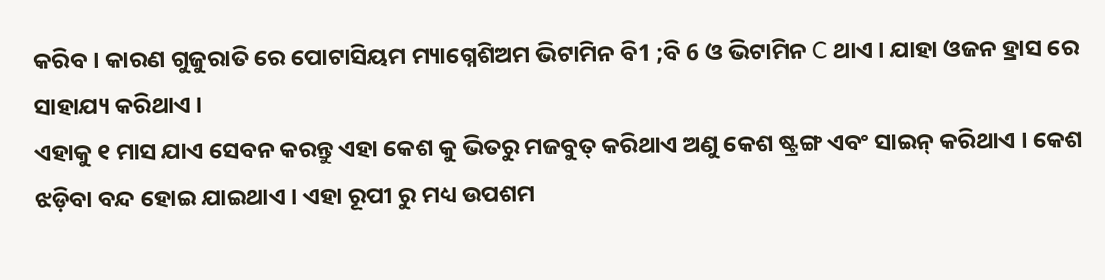କରିବ । କାରଣ ଗୁଜୁରାତି ରେ ପୋଟାସିୟମ ମ୍ୟାଗ୍ନେଶିଅମ ଭିଟାମିନ ବି1 ;ବି 6 ଓ ଭିଟାମିନ C ଥାଏ । ଯାହା ଓଜନ ହ୍ରାସ ରେ ସାହାଯ୍ୟ କରିଥାଏ ।
ଏହାକୁ ୧ ମାସ ଯାଏ ସେବନ କରନ୍ତୁ ଏହା କେଶ କୁ ଭିତରୁ ମଜବୁତ୍ କରିଥାଏ ଅଣୁ କେଶ ଷ୍ଟ୍ରଙ୍ଗ ଏବଂ ସାଇନ୍ କରିଥାଏ । କେଶ ଝଡ଼ିବା ବନ୍ଦ ହୋଇ ଯାଇଥାଏ । ଏହା ରୂପୀ ରୁ ମଧ୍ୟ ଉପଶମ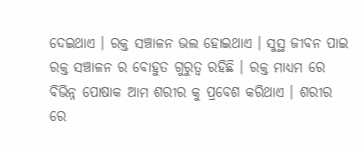ଦେଇଥାଏ । ରକ୍ତ ସଞ୍ଚାଳନ ଭଲ ହୋଇଥାଏ । ସୁସ୍ଥ ଜୀବନ ପାଇ ରକ୍ତ ସଞ୍ଚାଳନ ର ବୋହୁତ ଗୁରୁତ୍ଵ ରହିଛି । ରକ୍ତ ମାଧ୍ୟମ ରେ ବିଭିନ୍ନ ପୋଷାକ ଆମ ଶରୀର କୁ ପ୍ରବେଶ କରିଥାଏ । ଶରୀର ରେ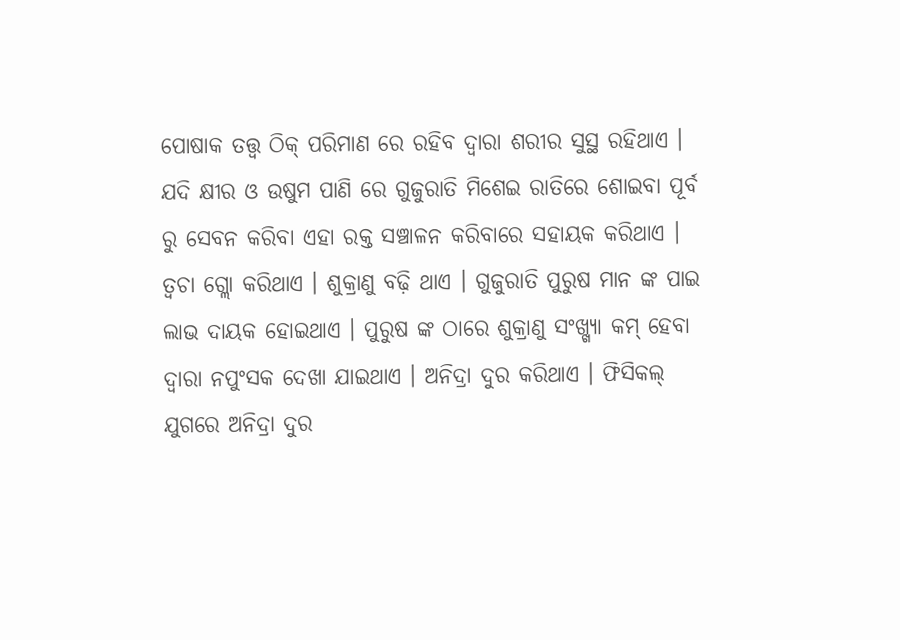ପୋଷାକ ତତ୍ତ୍ଵ ଠିକ୍ ପରିମାଣ ରେ ରହିବ ଦ୍ଵାରା ଶରୀର ସୁସ୍ଥ ରହିଥାଏ ।
ଯଦି କ୍ଷୀର ଓ ଉଷୁମ ପାଣି ରେ ଗୁଜୁରାତି ମିଶେଇ ରାତିରେ ଶୋଇବା ପୂର୍ବ ରୁ ସେବନ କରିବା ଏହା ରକ୍ତ ସଞ୍ଚାଳନ କରିବାରେ ସହାୟକ କରିଥାଏ । ତ୍ଵଚା ଗ୍ଲୋ କରିଥାଏ । ଶୁକ୍ରାଣୁ ବଢ଼ି ଥାଏ । ଗୁଜୁରାତି ପୁରୁଷ ମାନ ଙ୍କ ପାଇ ଲାଭ ଦାୟକ ହୋଇଥାଏ । ପୁରୁଷ ଙ୍କ ଠାରେ ଶୁକ୍ରାଣୁ ସଂଖ୍ଖ୍ୟା କମ୍ ହେବା ଦ୍ଵାରା ନପୁଂସକ ଦେଖା ଯାଇଥାଏ । ଅନିଦ୍ରା ଦୁର କରିଥାଏ । ଫିସିକଲ୍ ଯୁଗରେ ଅନିଦ୍ରା ଦୁର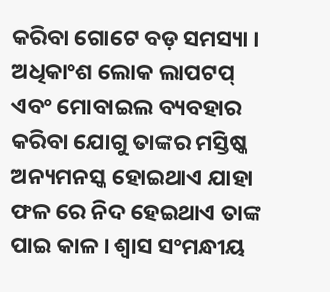କରିବା ଗୋଟେ ବଡ଼ ସମସ୍ୟା । ଅଧିକାଂଶ ଲୋକ ଲାପଟପ୍ ଏବଂ ମୋବାଇଲ ବ୍ୟବହାର କରିବା ଯୋଗୁ ତାଙ୍କର ମସ୍ତିଷ୍କ ଅନ୍ୟମନସ୍କ ହୋଇଥାଏ ଯାହା ଫଳ ରେ ନିଦ ହେଇଥାଏ ତାଙ୍କ ପାଇ କାଳ । ଶ୍ୱାସ ସଂମନ୍ଧୀୟ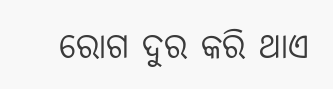ରୋଗ ଦୁର କରି ଥାଏ